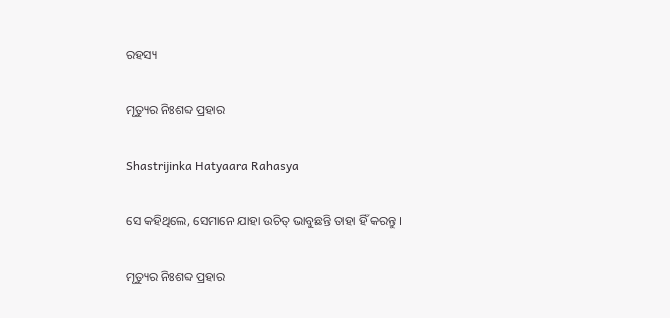ରହସ୍ୟ

ମୃତ୍ୟୁର ନିଃଶବ୍ଦ ପ୍ରହାର

Shastrijinka Hatyaara Rahasya

ସେ କହିଥିଲେ, ସେମାନେ ଯାହା ଉଚିତ୍ ଭାବୁଛନ୍ତି ତାହା ହିଁ କରନ୍ତୁ ।

ମୃତ୍ୟୁର ନିଃଶବ୍ଦ ପ୍ରହାର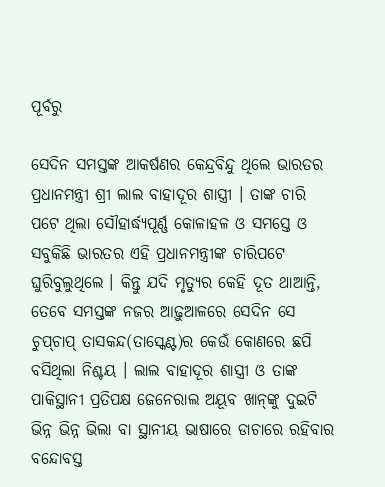ପୂର୍ବରୁ

ସେଦିନ ସମସ୍ତଙ୍କ ଆକର୍ଷଣର କେନ୍ଦ୍ରବିନ୍ଦୁ ଥିଲେ ଭାରତର ପ୍ରଧାନମନ୍ତ୍ରୀ ଶ୍ରୀ ଲାଲ ବାହାଦୂର ଶାସ୍ତ୍ରୀ । ତାଙ୍କ ଚାରି ପଟେ ଥିଲା ସୌହାର୍ଦ୍ଧ୍ୟପୂର୍ଣ୍ଣ କୋଳାହଳ ଓ ସମସ୍ତେ ଓ ସବୁକିଛି ଭାରତର ଏହି ପ୍ରଧାନମନ୍ତ୍ରୀଙ୍କ ଚାରିପଟେ ଘୁରିବୁଲୁଥିଲେ । କିନ୍ତୁ ଯଦି ମୃତ୍ୟୁର କେହି ଦୂତ ଥାଆନ୍ତି, ତେବେ ସମସ୍ତଙ୍କ ନଜର ଆଢ଼ୁଆଳରେ ସେଦିନ ସେ ଚୁପ୍‌ଚାପ୍ ତାସକନ୍ଦ(ତାସ୍କେଣ୍ଟ)ର କେଉଁ କୋଣରେ ଛପି ବସିଥିଲା ନିଶ୍ଚୟ । ଲାଲ ବାହାଦୂର ଶାସ୍ତ୍ରୀ ଓ ତାଙ୍କ ପାକିସ୍ଥାନୀ ପ୍ରତିପକ୍ଷ ଜେନେରାଲ ଅୟୂବ ଖାନ୍‌ଙ୍କୁ ଦୁଇଟି ଭିନ୍ନ ଭିନ୍ନ ଭିଲା ବା ସ୍ଥାନୀୟ ଭାଷାରେ ଡାଚାରେ ରହିବାର ବନ୍ଦୋବସ୍ତ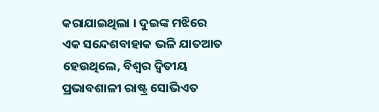କରାଯାଇଥିଲା । ଦୁଇଙ୍କ ମଝିରେ ଏକ ସନ୍ଦେଶବାହାକ ଭଳି ଯାତଆତ ହେଉଥିଲେ, ବିଶ୍ୱର ଦ୍ୱିତୀୟ ପ୍ରଭାବଶାଳୀ ରାଷ୍ଟ୍ର ସୋଭିଏତ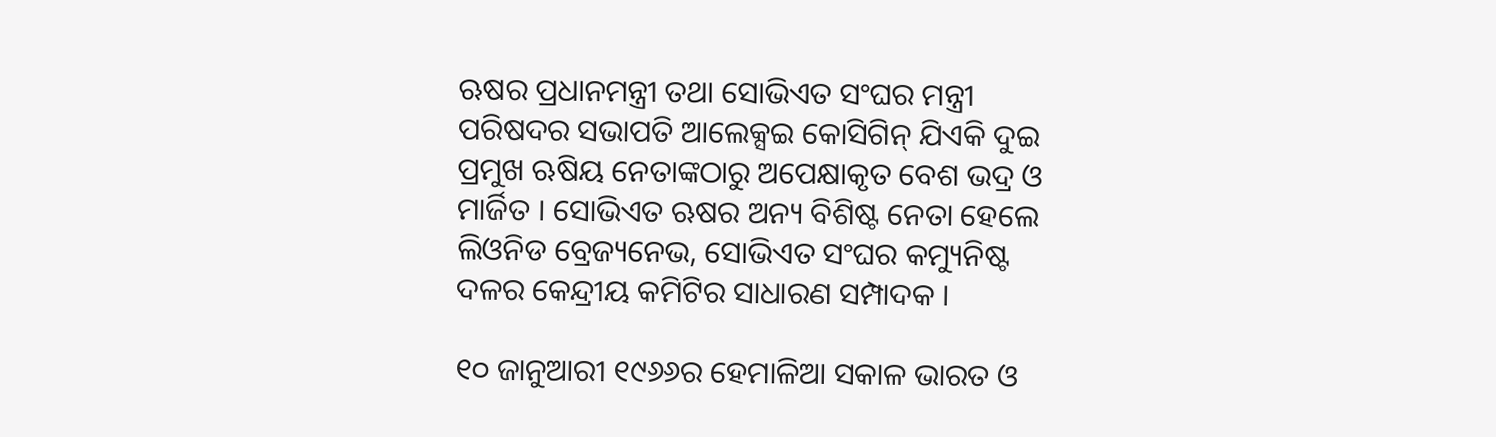ଋଷର ପ୍ରଧାନମନ୍ତ୍ରୀ ତଥା ସୋଭିଏତ ସଂଘର ମନ୍ତ୍ରୀ ପରିଷଦର ସଭାପତି ଆଲେକ୍ସଇ କୋସିଗିନ୍ ଯିଏକି ଦୁଇ ପ୍ରମୁଖ ଋଷିୟ ନେତାଙ୍କଠାରୁ ଅପେକ୍ଷାକୃତ ବେଶ ଭଦ୍ର ଓ ମାର୍ଜିତ । ସୋଭିଏତ ଋଷର ଅନ୍ୟ ବିଶିଷ୍ଟ ନେତା ହେଲେ ଲିଓନିଡ ବ୍ରେଜ୍ୟନେଭ, ସୋଭିଏତ ସଂଘର କମ୍ୟୁନିଷ୍ଟ ଦଳର କେନ୍ଦ୍ରୀୟ କମିଟିର ସାଧାରଣ ସମ୍ପାଦକ ।

୧୦ ଜାନୁଆରୀ ୧୯୬୬ର ହେମାଳିଆ ସକାଳ ଭାରତ ଓ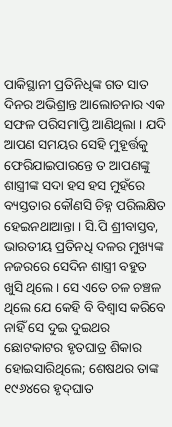ପାକିସ୍ଥାନୀ ପ୍ରତିନିଧିଙ୍କ ଗତ ସାତ ଦିନର ଅଭିଶ୍ରାନ୍ତ ଆଲୋଚନାର ଏକ ସଫଳ ପରିସମାପ୍ତି ଆଣିଥିଲା । ଯଦି ଆପଣ ସମୟର ସେହି ମୁହୂର୍ତ୍ତକୁ ଫେରିଯାଇପାରନ୍ତେ ତ ଆପଣଙ୍କୁ ଶାସ୍ତ୍ରୀଙ୍କ ସଦା ହସ ହସ ମୁହଁରେ ବ୍ୟସ୍ତତାର କୌଣସି ଚିହ୍ନ ପରିଲକ୍ଷିତ ହେଇନଥାଆନ୍ତା । ସି.ପି ଶ୍ରୀବାସ୍ତବ, ଭାରତୀୟ ପ୍ରତିନଧି ଦଳର ମୁଖ୍ୟଙ୍କ ନଜରରେ ସେଦିନ ଶାସ୍ତ୍ରୀ ବହୁତ ଖୁସି ଥିଲେ । ସେ ଏତେ ଚଳ ଚଞ୍ଚଳ ଥିଲେ ଯେ କେହି ବି ବିଶ୍ୱାସ କରିବେ ନାହିଁ ସେ ଦୁଇ ଦୁଇଥର ଛୋଟକାଟର ହୃତଘାତ୍ର ଶିକାର ହୋଇସାରିଥିଲେ; ଶେଷଥର ତାଙ୍କ ୧୯୬୪ରେ ହୃଦ୍‌ଘାତ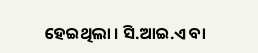ହେଇଥିଲା । ସି.ଆଇ.ଏ ବା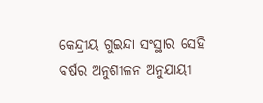କେନ୍ଦ୍ରୀୟ ଗୁଇନ୍ଦା ସଂସ୍ଥାର ସେହି ବର୍ଷର ଅନୁଶୀଳନ ଅନୁଯାୟୀ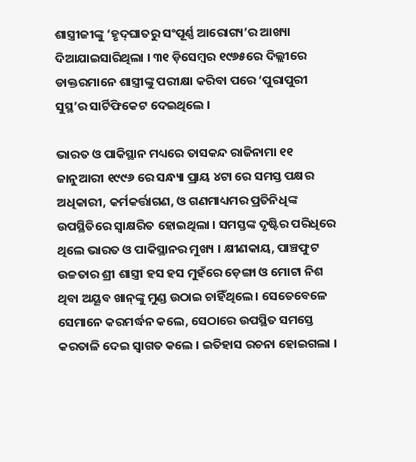ଶାସ୍ତ୍ରୀଜୀଙ୍କୁ ‘ହୃଦ୍‌ଘାତରୁ ସଂପୂର୍ଣ୍ଣ ଆରୋଗ୍ୟ’ର ଆଖ୍ୟା ଦିଆଯାଇସାରିଥିଲା । ୩୧ ଡ଼ିସେମ୍ବର ୧୯୬୫ରେ ଦିଲ୍ଲୀରେ ଡାକ୍ତରମାନେ ଶାସ୍ତ୍ରୀଙ୍କୁ ପରୀକ୍ଷା କରିବା ପରେ ‘ପୁରାପୁରୀ ସୁସ୍ଥ’ର ସାର୍ଟିଫିକେଟ ଦେଇଥିଲେ ।

ଭାରତ ଓ ପାକିସ୍ଥାନ ମଧ୍ୟରେ ତାସକନ୍ଦ ରାଜିନାମା ୧୧ ଜାନୁଆରୀ ୧୯୯୬ ରେ ସନ୍ଧ୍ୟା ପ୍ରାୟ ୪ଟା ରେ ସମସ୍ତ ପକ୍ଷର ଅଧିକାରୀ, କର୍ମକର୍ତ୍ତାଗଣ, ଓ ଗଣମାଧ୍ୟମର ପ୍ରତିନିଧିଙ୍କ ଉପସ୍ଥିତିରେ ସ୍ୱାକ୍ଷରିତ ହୋଇଥିଲା । ସମସ୍ତଙ୍କ ଦୃଷ୍ଟିର ପରିଧିରେ ଥିଲେ ଭାରତ ଓ ପାକିସ୍ଥାନର ମୁଖ୍ୟ । କ୍ଷୀଣକାୟ, ପାଞ୍ଚଫୁଟ ଉଚ୍ଚତାର ଶ୍ରୀ ଶାସ୍ତ୍ରୀ ହସ ହସ ମୁହଁରେ ଡ଼େଙ୍ଗା ଓ ମୋଟା ନିଶ ଥିବା ଅୟୂବ ଖାନ୍‌ଙ୍କୁ ମୁଣ୍ଡ ଉଠାଇ ଚାହିଁଥିଲେ । ସେତେବେଳେ ସେମାନେ କରମର୍ଦ୍ଧନ କଲେ, ସେଠାରେ ଉପସ୍ଥିତ ସମସ୍ତେ କରତାଳି ଦେଇ ସ୍ୱାଗତ କଲେ । ଇତିହାସ ରଚନା ହୋଇଗଲା ।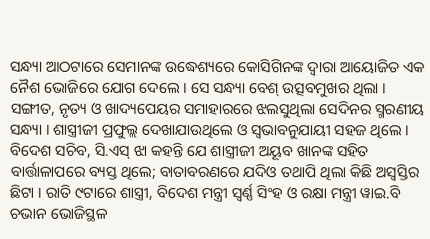ସନ୍ଧ୍ୟା ଆଠଟାରେ ସେମାନଙ୍କ ଉଦ୍ଧେଶ୍ୟରେ କୋସିଗିନଙ୍କ ଦ୍ୱାରା ଆୟୋଜିତ ଏକ ନୈଶ ଭୋଜିରେ ଯୋଗ ଦେଲେ । ସେ ସନ୍ଧ୍ୟା ବେଶ୍ ଉତ୍ସବମୁଖର ଥିଲା । ସଙ୍ଗୀତ, ନୃତ୍ୟ ଓ ଖାଦ୍ୟପେୟର ସମାହାରରେ ଝଲସୁଥିଲା ସେଦିନର ସ୍ମରଣୀୟ ସନ୍ଧ୍ୟା । ଶାସ୍ତ୍ରୀଜୀ ପ୍ରଫୁଲ୍ଲ ଦେଖାଯାଉଥିଲେ ଓ ସ୍ୱଭାବନୁଯାୟୀ ସହଜ ଥିଲେ । ବିଦେଶ ସଚିବ, ସି.ଏସ୍ ଝା କହନ୍ତି ଯେ ଶାସ୍ତ୍ରୀଜୀ ଅୟୂବ ଖାନଙ୍କ ସହିତ ବାର୍ତ୍ତାଳାପରେ ବ୍ୟସ୍ତ ଥିଲେ; ବାତାବରଣରେ ଯଦିଓ ତଥାପି ଥିଲା କିଛି ଅସ୍ୱସ୍ତିର ଛିଟା । ରାତି ୯ଟାରେ ଶାସ୍ତ୍ରୀ, ବିଦେଶ ମନ୍ତ୍ରୀ ସ୍ୱର୍ଣ୍ଣ ସିଂହ ଓ ରକ୍ଷା ମନ୍ତ୍ରୀ ୱାଇ.ବି ଚଭାନ ଭୋଜିସ୍ଥଳ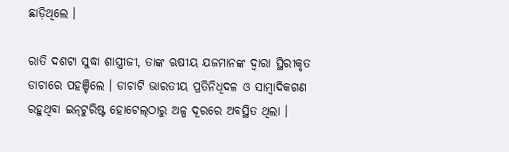ଛାଡ଼ିଥିଲେ ।

ରାତି ଦଶଟା ସୁଦ୍ଧା ଶାସ୍ତ୍ରୀଜୀ, ତାଙ୍କ ଋଷୀୟ ଯଜମାନଙ୍କ ଦ୍ୱାରା ସ୍ଥିରୀକୃତ ଡାଚାରେ ପହଞ୍ଚିଲେ । ଡାଚାଟି ଭାରତୀୟ ପ୍ରତିନିଧିଦଳ ଓ ସାମ୍ବାଦିକଗଣ ରହୁଥିବା ଇନ୍‌ଟୁରିଷ୍ଟ ହୋଟେଲ୍‌ଠାରୁ ଅଳ୍ପ ଦୂରରେ ଅବସ୍ଥିତ ଥିଲା ।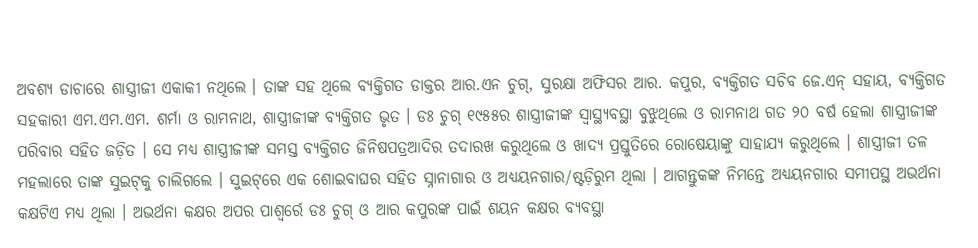ଅବଶ୍ୟ ଡାଚାରେ ଶାସ୍ତ୍ରୀଜୀ ଏକାକୀ ନଥିଲେ । ତାଙ୍କ ସହ ଥିଲେ ବ୍ୟକ୍ତିଗତ ଡାକ୍ତର ଆର.ଏନ ଚୁଗ୍, ସୁରକ୍ଷା ଅଫିସର ଆର. କପୁର, ବ୍ୟକ୍ତିଗତ ସଚିବ ଜେ.ଏନ୍ ସହାୟ, ବ୍ୟକ୍ତିଗତ ସହକାରୀ ଏମ.ଏମ.ଏମ. ଶର୍ମା ଓ ରାମନାଥ, ଶାସ୍ତ୍ରୀଜୀଙ୍କ ବ୍ୟକ୍ତିଗତ ଭୃତ । ଡଃ ଚୁଗ୍ ୧୯୫୫ର ଶାସ୍ତ୍ରୀଜୀଙ୍କ ସ୍ୱାସ୍ଥ୍ୟବସ୍ଥା ବୁଝୁଥିଲେ ଓ ରାମନାଥ ଗତ ୨୦ ବର୍ଷ ହେଲା ଶାସ୍ତ୍ରୀଜୀଙ୍କ ପରିବାର ସହିତ ଜଡ଼ିତ । ସେ ମଧ୍ୟ ଶାସ୍ତ୍ରୀଜୀଙ୍କ ସମସ୍ତ ବ୍ୟକ୍ତିଗତ ଜିନିଷପତ୍ରଆଦିର ତଦାରଖ କରୁଥିଲେ ଓ ଖାଦ୍ୟ ପ୍ରସ୍ତୁତିରେ ରୋଷେୟାଙ୍କୁ ସାହାଯ୍ୟ କରୁଥିଲେ । ଶାସ୍ତ୍ରୀଜୀ ତଳ ମହଲାରେ ତାଙ୍କ ସୁଇଟ୍‌କୁ ଚାଲିଗଲେ । ସୁଇଟ୍‌ରେ ଏକ ଶୋଇବାଘର ସହିତ ସ୍ନାନାଗାର ଓ ଅଧ୍ୟୟନଗାର/ଷ୍ଟଡ଼ିରୁମ ଥିଲା । ଆଗନ୍ତୁକଙ୍କ ନିମନ୍ତେ ଅଧ୍ୟୟନଗାର ସମୀପସ୍ଥ ଅଭର୍ଥନା କକ୍ଷଟିଏ ମଧ୍ୟ ଥିଲା । ଅଭର୍ଥନା କକ୍ଷର ଅପର ପାଶ୍ୱର୍ରେ ଡଃ ଚୁଗ୍ ଓ ଆର କପୁରଙ୍କ ପାଇଁ ଶୟନ କକ୍ଷର ବ୍ୟବସ୍ଥା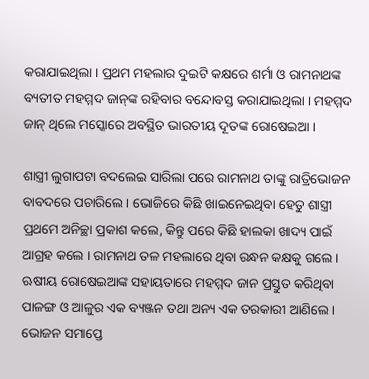କରାଯାଇଥିଲା । ପ୍ରଥମ ମହଲାର ଦୁଇଟି କକ୍ଷରେ ଶର୍ମା ଓ ରାମନାଥଙ୍କ ବ୍ୟତୀତ ମହମ୍ମଦ ଜାନ୍‌ଙ୍କ ରହିବାର ବନ୍ଦୋବସ୍ତ କରାଯାଇଥିଲା । ମହମ୍ମଦ ଜାନ୍‌ ଥିଲେ ମସ୍କୋରେ ଅବସ୍ଥିତ ଭାରତୀୟ ଦୂତଙ୍କ ରୋଷେଇଆ ।

ଶାସ୍ତ୍ରୀ ଲୁଗାପଟା ବଦଲେଇ ସାରିଲା ପରେ ରାମନାଥ ତାଙ୍କୁ ରାତ୍ରିଭୋଜନ ବାବଦରେ ପଚାରିଲେ । ଭୋଜିରେ କିଛି ଖାଇନେଇଥିବା ହେତୁ ଶାସ୍ତ୍ରୀ ପ୍ରଥମେ ଅନିଚ୍ଛା ପ୍ରକାଶ କଲେ, କିନ୍ତୁ ପରେ କିଛି ହାଲକା ଖାଦ୍ୟ ପାଇଁ ଆଗ୍ରହ କଲେ । ରାମନାଥ ତଳ ମହଲାରେ ଥିବା ରନ୍ଧନ କକ୍ଷକୁ ଗଲେ । ଋଷୀୟ ରୋଷେଇଆଙ୍କ ସହାୟତାରେ ମହମ୍ମଦ ଜାନ ପ୍ରସ୍ତୁତ କରିଥିବା ପାଳଙ୍ଗ ଓ ଆଳୁର ଏକ ବ୍ୟଞ୍ଜନ ତଥା ଅନ୍ୟ ଏକ ତରକାରୀ ଆଣିଲେ । ଭୋଜନ ସମାପ୍ତେ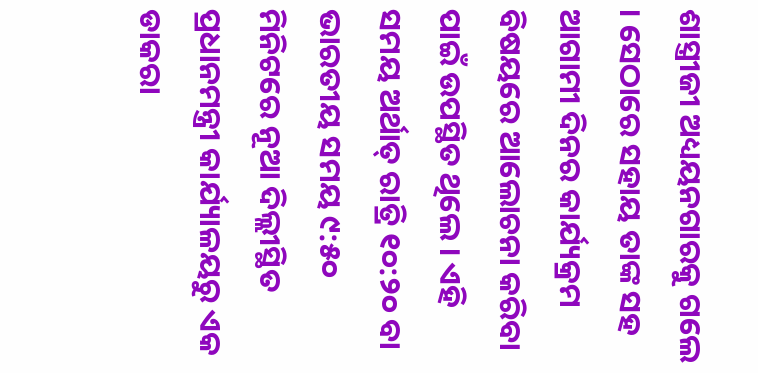ଶାସ୍ତ୍ରୀଜୀ ଅଧ୍ୟୟନଗାରକୁ ଗଲେ । ସେଠାରେ ସହାୟ ତାଙ୍କ ସହ ଆଗାମୀ ଦିନର କାର୍ଯ୍ୟକ୍ରମ ବିଷୟରେ ଆଲୋଚନା କରିବା ପାଇଁ ଉପସ୍ଥିତ ଥିଲେ । ଏହି ସମୟ ଅର୍ଥାତ୍ ରାତ୍ରି ୧୦:୨୦ ବା ଭାରତୀୟ ସମୟ ୯:୫୦ ମିନିଟରେ ନୂଆ ଦିଲ୍ଲୀସ୍ଥିତ ପ୍ରଧାନମନ୍ତ୍ରୀ କାର୍ଯ୍ୟାଳୟରୁ ଏକ ଡାକରା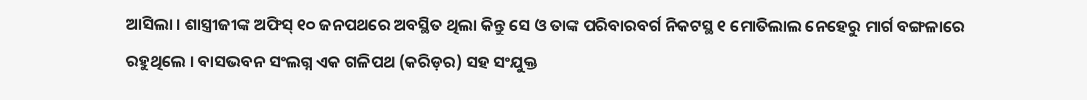ଆସିଲା । ଶାସ୍ତ୍ରୀଜୀଙ୍କ ଅଫିସ୍‌ ୧୦ ଜନପଥରେ ଅବସ୍ଥିତ ଥିଲା କିନ୍ତୁ ସେ ଓ ତାଙ୍କ ପରିବାରବର୍ଗ ନିକଟସ୍ଥ ୧ ମୋତିଲାଲ ନେହେରୁ ମାର୍ଗ ବଙ୍ଗଳାରେ ରହୁଥିଲେ । ବାସଭବନ ସଂଲଗ୍ନ ଏକ ଗଳିପଥ (କରିଡ଼ର) ସହ ସଂଯୁକ୍ତ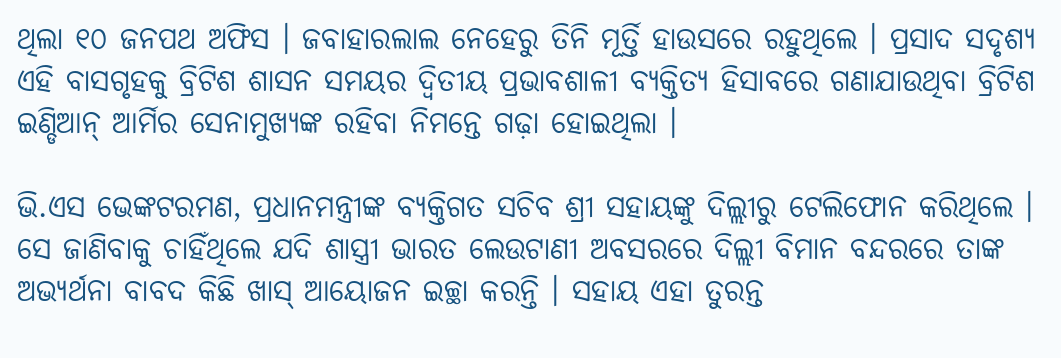ଥିଲା ୧୦ ଜନପଥ ଅଫିସ । ଜବାହାରଲାଲ ନେହେରୁ ତିନି ମୂର୍ତ୍ତି ହାଉସରେ ରହୁଥିଲେ । ପ୍ରସାଦ ସଦୃଶ୍ୟ ଏହି ବାସଗୃହକୁ ବ୍ରିଟିଶ ଶାସନ ସମୟର ଦ୍ୱିତୀୟ ପ୍ରଭାବଶାଳୀ ବ୍ୟକ୍ତିତ୍ୟ ହିସାବରେ ଗଣାଯାଉଥିବା ବ୍ରିଟିଶ ଇଣ୍ଡିଆନ୍ ଆର୍ମିର ସେନାମୁଖ୍ୟଙ୍କ ରହିବା ନିମନ୍ତେ ଗଢ଼ା ହୋଇଥିଲା ।

ଭି.ଏସ ଭେଙ୍କଟରମଣ, ପ୍ରଧାନମନ୍ତ୍ରୀଙ୍କ ବ୍ୟକ୍ତିଗତ ସଚିବ ଶ୍ରୀ ସହାୟଙ୍କୁ ଦିଲ୍ଲୀରୁ ଟେଲିଫୋନ କରିଥିଲେ । ସେ ଜାଣିବାକୁ ଚାହିଁଥିଲେ ଯଦି ଶାସ୍ତ୍ରୀ ଭାରତ ଲେଉଟାଣୀ ଅବସରରେ ଦିଲ୍ଲୀ ବିମାନ ବନ୍ଦରରେ ତାଙ୍କ ଅଭ୍ୟର୍ଥନା ବାବଦ କିଛି ଖାସ୍ ଆୟୋଜନ ଇଚ୍ଛା କରନ୍ତି । ସହାୟ ଏହା ତୁରନ୍ତ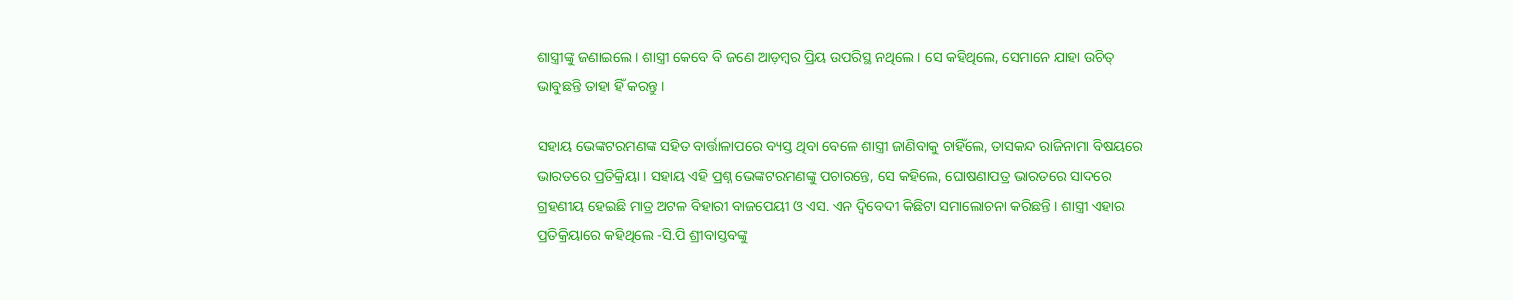ଶାସ୍ତ୍ରୀଙ୍କୁ ଜଣାଇଲେ । ଶାସ୍ତ୍ରୀ କେବେ ବି ଜଣେ ଆଡ଼ମ୍ବର ପ୍ରିୟ ଉପରିସ୍ଥ ନଥିଲେ । ସେ କହିଥିଲେ, ସେମାନେ ଯାହା ଉଚିତ୍ ଭାବୁଛନ୍ତି ତାହା ହିଁ କରନ୍ତୁ ।

ସହାୟ ଭେଙ୍କଟରମଣଙ୍କ ସହିତ ବାର୍ତ୍ତାଳାପରେ ବ୍ୟସ୍ତ ଥିବା ବେଳେ ଶାସ୍ତ୍ରୀ ଜାଣିବାକୁ ଚାହିଁଲେ, ତାସକନ୍ଦ ରାଜିନାମା ବିଷୟରେ ଭାରତରେ ପ୍ରତିକ୍ରିୟା । ସହାୟ ଏହି ପ୍ରଶ୍ନ ଭେଙ୍କଟରମଣଙ୍କୁ ପଚାରନ୍ତେ, ସେ କହିଲେ, ଘୋଷଣାପତ୍ର ଭାରତରେ ସାଦରେ ଗ୍ରହଣୀୟ ହେଇଛି ମାତ୍ର ଅଟଳ ବିହାରୀ ବାଜପେୟୀ ଓ ଏସ. ଏନ ଦ୍ୱିବେଦୀ କିଛିଟା ସମାଲୋଚନା କରିଛନ୍ତି । ଶାସ୍ତ୍ରୀ ଏହାର ପ୍ରତିକ୍ରିୟାରେ କହିଥିଲେ -ସି.ପି ଶ୍ରୀବାସ୍ତବଙ୍କୁ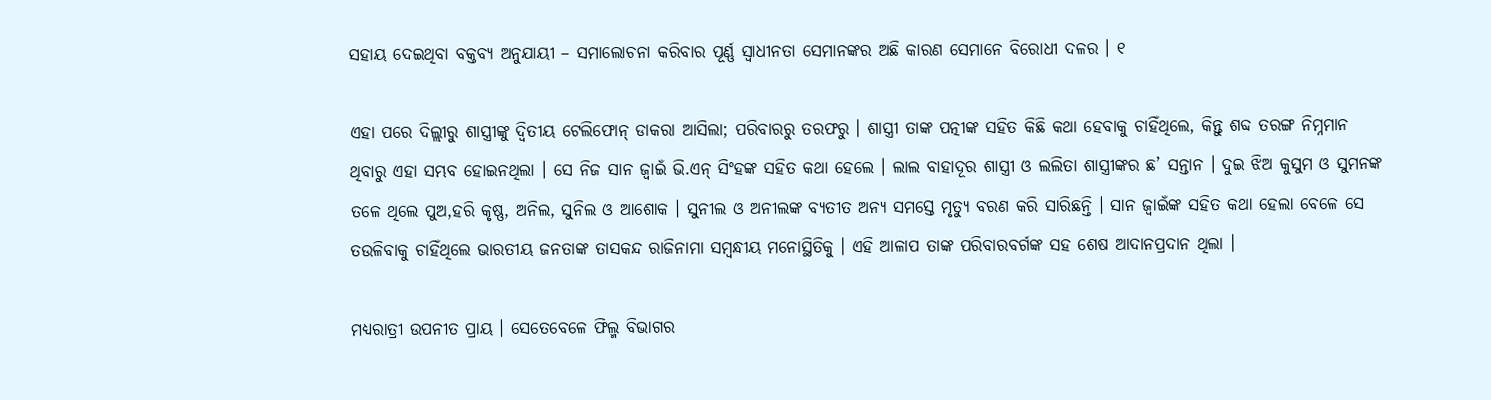ସହାୟ ଦେଇଥିବା ବକ୍ତବ୍ୟ ଅନୁଯାୟୀ – ସମାଲୋଚନା କରିବାର ପୂର୍ଣ୍ଣ ସ୍ୱାଧୀନତା ସେମାନଙ୍କର ଅଛି କାରଣ ସେମାନେ ବିରୋଧୀ ଦଳର । ୧

ଏହା ପରେ ଦିଲ୍ଲୀରୁ ଶାସ୍ତ୍ରୀଙ୍କୁ ଦ୍ୱିତୀୟ ଟେଲିଫୋନ୍‌ ଡାକରା ଆସିଲା; ପରିବାରରୁ ତରଫରୁ । ଶାସ୍ତ୍ରୀ ତାଙ୍କ ପତ୍ନୀଙ୍କ ସହିତ କିଛି କଥା ହେବାକୁ ଚାହିଁଥିଲେ, କିନ୍ତୁ ଶବ୍ଦ ତରଙ୍ଗ ନିମ୍ନମାନ ଥିବାରୁ ଏହା ସମ୍ଭବ ହୋଇନଥିଲା । ସେ ନିଜ ସାନ ଜ୍ୱାଇଁ ଭି.ଏନ୍‌ ସିଂହଙ୍କ ସହିତ କଥା ହେଲେ । ଲାଲ ବାହାଦୂର ଶାସ୍ତ୍ରୀ ଓ ଲଲିତା ଶାସ୍ତ୍ରୀଙ୍କର ଛ’ ସନ୍ତାନ । ଦୁଇ ଝିଅ କୁସୁମ ଓ ସୁମନଙ୍କ ତଳେ ଥିଲେ ପୁଅ,ହରି କୃଷ୍ଣ, ଅନିଲ, ସୁନିଲ ଓ ଆଶୋକ । ସୁନୀଲ ଓ ଅନୀଲଙ୍କ ବ୍ୟତୀତ ଅନ୍ୟ ସମସ୍ତେ ମୃତ୍ୟୁ ବରଣ କରି ସାରିଛନ୍ତି । ସାନ ଜ୍ୱାଇଁଙ୍କ ସହିତ କଥା ହେଲା ବେଳେ ସେ ତଉଳିବାକୁ ଚାହିଁଥିଲେ ଭାରତୀୟ ଜନତାଙ୍କ ତାସକନ୍ଦ ରାଜିନାମା ସମ୍ବନ୍ଧୀୟ ମନୋସ୍ଥିତିକୁ । ଏହି ଆଳାପ ତାଙ୍କ ପରିବାରବର୍ଗଙ୍କ ସହ ଶେଷ ଆଦାନପ୍ରଦାନ ଥିଲା ।

ମଧ୍ୟରାତ୍ରୀ ଉପନୀତ ପ୍ରାୟ । ସେତେବେଳେ ଫିଲ୍ମ ବିଭାଗର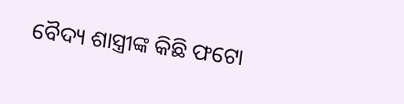ବୈଦ୍ୟ ଶାସ୍ତ୍ରୀଙ୍କ କିଛି ଫଟୋ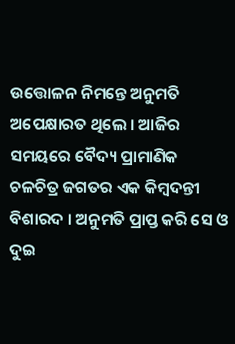ଉତ୍ତୋଳନ ନିମନ୍ତେ ଅନୁମତି ଅପେକ୍ଷାରତ ଥିଲେ । ଆଜିର ସମୟରେ ବୈଦ୍ୟ ପ୍ରାମାଣିକ ଚଳଚିତ୍ର ଜଗତର ଏକ କିମ୍ବଦନ୍ତୀ ବିଶାରଦ । ଅନୁମତି ପ୍ରାପ୍ତ କରି ସେ ଓ ଦୁଇ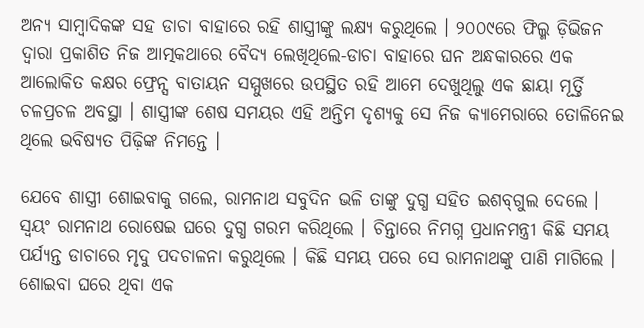ଅନ୍ୟ ସାମ୍ବାଦିକଙ୍କ ସହ ଡାଚା ବାହାରେ ରହି ଶାସ୍ତ୍ରୀଙ୍କୁ ଲକ୍ଷ୍ୟ କରୁଥିଲେ । ୨୦୦୯ରେ ଫିଲ୍ମ ଡ଼ିଭିଜନ ଦ୍ୱାରା ପ୍ରକାଶିତ ନିଜ ଆତ୍ମକଥାରେ ବୈଦ୍ୟ ଲେଖିଥିଲେ-ଡାଚା ବାହାରେ ଘନ ଅନ୍ଧକାରରେ ଏକ ଆଲୋକିତ କକ୍ଷର ଫ୍ରେନ୍ସ ବାତାୟନ ସମ୍ମୁଖରେ ଉପସ୍ଥିତ ରହି ଆମେ ଦେଖୁଥିଲୁ ଏକ ଛାୟା ମୂର୍ତ୍ତି ଚଳପ୍ରଚଳ ଅବସ୍ଥା । ଶାସ୍ତ୍ରୀଙ୍କ ଶେଷ ସମୟର ଏହି ଅନ୍ତିମ ଦୃଶ୍ୟକୁ ସେ ନିଜ କ୍ୟାମେରାରେ ତୋଳିନେଇ ଥିଲେ ଭବିଷ୍ୟତ ପିଢ଼ିଙ୍କ ନିମନ୍ତେ ।

ଯେବେ ଶାସ୍ତ୍ରୀ ଶୋଇବାକୁ ଗଲେ, ରାମନାଥ ସବୁଦିନ ଭଳି ତାଙ୍କୁ ଦୁଗ୍ଧ ସହିତ ଇଶବ୍‌ଗୁଲ ଦେଲେ । ସ୍ୱୟଂ ରାମନାଥ ରୋଷେଇ ଘରେ ଦୁଗ୍ଧ ଗରମ କରିଥିଲେ । ଚିନ୍ତାରେ ନିମଗ୍ନ ପ୍ରଧାନମନ୍ତ୍ରୀ କିଛି ସମୟ ପର୍ଯ୍ୟନ୍ତ ଡାଚାରେ ମୃଦୁ ପଦଚାଳନା କରୁଥିଲେ । କିଛି ସମୟ ପରେ ସେ ରାମନାଥଙ୍କୁ ପାଣି ମାଗିଲେ । ଶୋଇବା ଘରେ ଥିବା ଏକ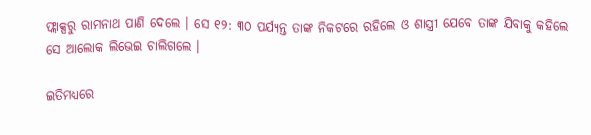ଫ୍ଲାକ୍ସରୁ ରାମନାଥ ପାଣି ଦେଲେ । ସେ ୧୨: ୩୦ ପର୍ଯ୍ୟନ୍ତ ତାଙ୍କ ନିକଟରେ ରହିଲେ ଓ ଶାସ୍ତ୍ରୀ ଯେବେ ତାଙ୍କ ଯିବାକୁ କହିଲେ ସେ ଆଲୋକ ଲିଭେଇ ଚାଲିଗଲେ ।

ଇତିମଧ୍ୟରେ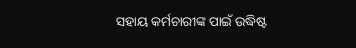ସହାୟ କର୍ମଚାରୀଙ୍କ ପାଇଁ ଉଦ୍ଧିଷ୍ଟ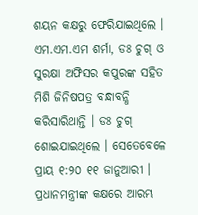ଶୟନ କକ୍ଷରୁ ଫେରିଯାଇଥିଲେ । ଏମ.ଏମ.ଏମ ଶର୍ମା, ଡଃ ଚୁଗ୍ ଓ ସୁରକ୍ଷା ଅଫିସର କପୁରଙ୍କ ସହିତ ମିଶି ଜିନିଷପତ୍ର ବନ୍ଧାବନ୍ଧି କରିସାରିଥାନ୍ତି । ଡଃ ଚୁଗ୍ ଶୋଇଯାଇଥିଲେ । ସେତେବେଳେ ପ୍ରାୟ ୧:୨୦ ୧୧ ଜାନୁଆରୀ । ପ୍ରଧାନମନ୍ତ୍ରୀଙ୍କ କକ୍ଷରେ ଆରମ୍ଭ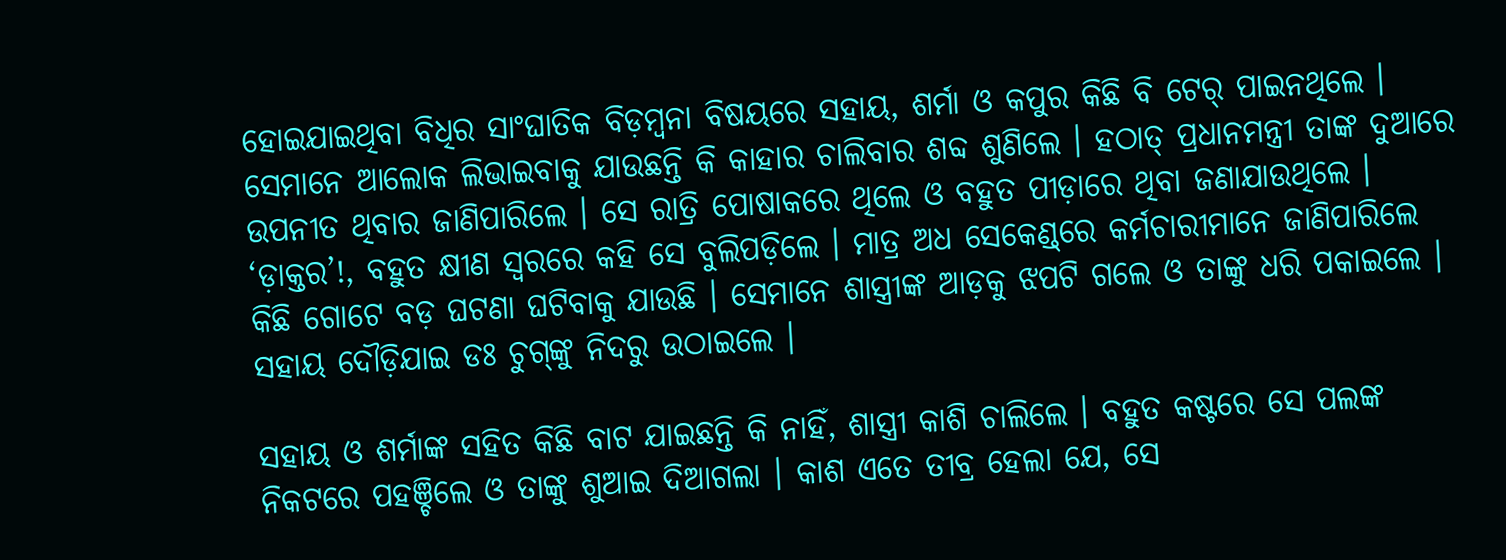ହୋଇଯାଇଥିବା ବିଧିର ସାଂଘାତିକ ବିଡ଼ମ୍ବନା ବିଷୟରେ ସହାୟ, ଶର୍ମା ଓ କପୁର କିଛି ବି ଟେର୍ ପାଇନଥିଲେ । ସେମାନେ ଆଲୋକ ଲିଭାଇବାକୁ ଯାଉଛନ୍ତି କି କାହାର ଚାଲିବାର ଶବ୍ଦ ଶୁଣିଲେ । ହଠାତ୍ ପ୍ରଧାନମନ୍ତ୍ରୀ ତାଙ୍କ ଦୁଆରେ ଉପନୀତ ଥିବାର ଜାଣିପାରିଲେ । ସେ ରାତ୍ରି ପୋଷାକରେ ଥିଲେ ଓ ବହୁତ ପୀଡ଼ାରେ ଥିବା ଜଣାଯାଉଥିଲେ । ‘ଡ଼ାକ୍ତର’!, ବହୁତ କ୍ଷୀଣ ସ୍ୱରରେ କହି ସେ ବୁଲିପଡ଼ିଲେ । ମାତ୍ର ଅଧ ସେକେଣ୍ଡ୍‌ରେ କର୍ମଚାରୀମାନେ ଜାଣିପାରିଲେ କିଛି ଗୋଟେ ବଡ଼ ଘଟଣା ଘଟିବାକୁ ଯାଉଛି । ସେମାନେ ଶାସ୍ତ୍ରୀଙ୍କ ଆଡ଼କୁ ଝପଟି ଗଲେ ଓ ତାଙ୍କୁ ଧରି ପକାଇଲେ । ସହାୟ ଦୌଡ଼ିଯାଇ ଡଃ ଚୁଗ୍‌ଙ୍କୁ ନିଦରୁ ଉଠାଇଲେ ।

ସହାୟ ଓ ଶର୍ମାଙ୍କ ସହିତ କିଛି ବାଟ ଯାଇଛନ୍ତି କି ନାହିଁ, ଶାସ୍ତ୍ରୀ କାଶି ଚାଲିଲେ । ବହୁତ କଷ୍ଟରେ ସେ ପଲଙ୍କ ନିକଟରେ ପହଞ୍ଚିଲେ ଓ ତାଙ୍କୁ ଶୁଆଇ ଦିଆଗଲା । କାଶ ଏତେ ତୀବ୍ର ହେଲା ଯେ, ସେ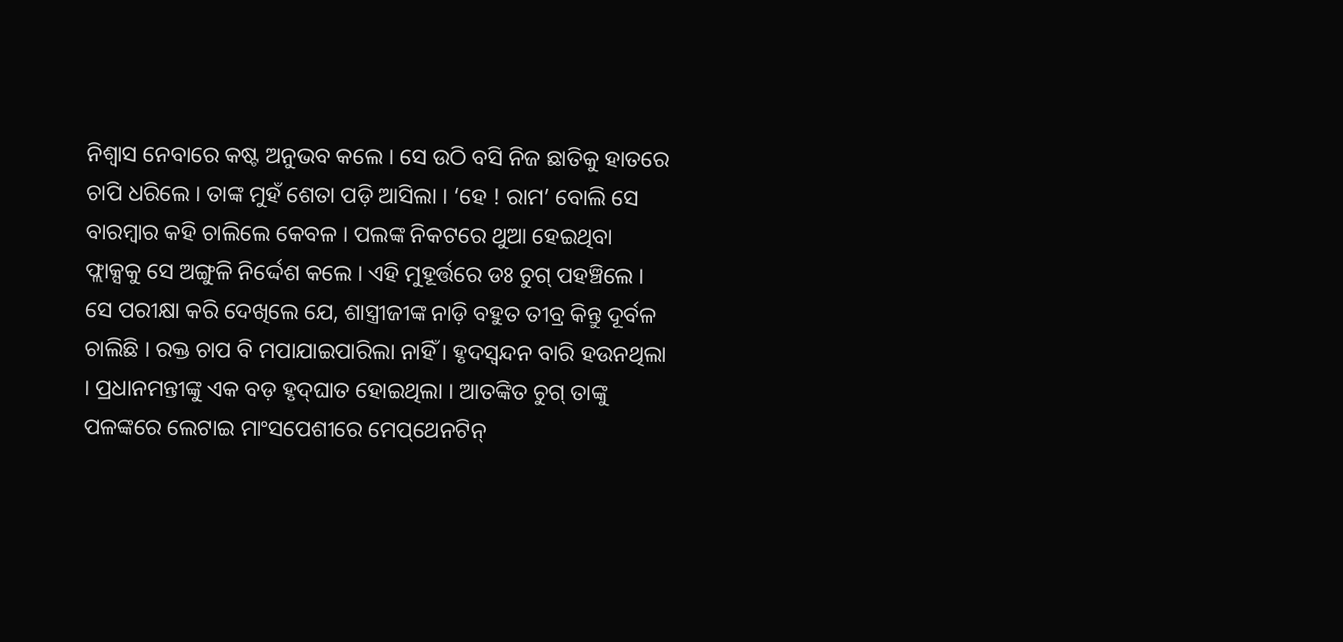ନିଶ୍ୱାସ ନେବାରେ କଷ୍ଟ ଅନୁଭବ କଲେ । ସେ ଉଠି ବସି ନିଜ ଛାତିକୁ ହାତରେ ଚାପି ଧରିଲେ । ତାଙ୍କ ମୁହଁ ଶେତା ପଡ଼ି ଆସିଲା । ‘ହେ ! ରାମ’ ବୋଲି ସେ ବାରମ୍ବାର କହି ଚାଲିଲେ କେବଳ । ପଲଙ୍କ ନିକଟରେ ଥୁଆ ହେଇଥିବା ଫ୍ଲାକ୍ସକୁ ସେ ଅଙ୍ଗୁଳି ନିର୍ଦ୍ଦେଶ କଲେ । ଏହି ମୁହୂର୍ତ୍ତରେ ଡଃ ଚୁଗ୍ ପହଞ୍ଚିଲେ । ସେ ପରୀକ୍ଷା କରି ଦେଖିଲେ ଯେ, ଶାସ୍ତ୍ରୀଜୀଙ୍କ ନାଡ଼ି ବହୁତ ତୀବ୍ର କିନ୍ତୁ ଦୂର୍ବଳ ଚାଲିଛି । ରକ୍ତ ଚାପ ବି ମପାଯାଇପାରିଲା ନାହିଁ । ହୃଦସ୍ୱନ୍ଦନ ବାରି ହଉନଥିଲା । ପ୍ରଧାନମନ୍ତୀଙ୍କୁ ଏକ ବଡ଼ ହୃଦ୍‌ଘାତ ହୋଇଥିଲା । ଆତଙ୍କିତ ଚୁଗ୍ ତାଙ୍କୁ ପଳଙ୍କରେ ଲେଟାଇ ମାଂସପେଶୀରେ ମେପ୍‌ଥେନଟିନ୍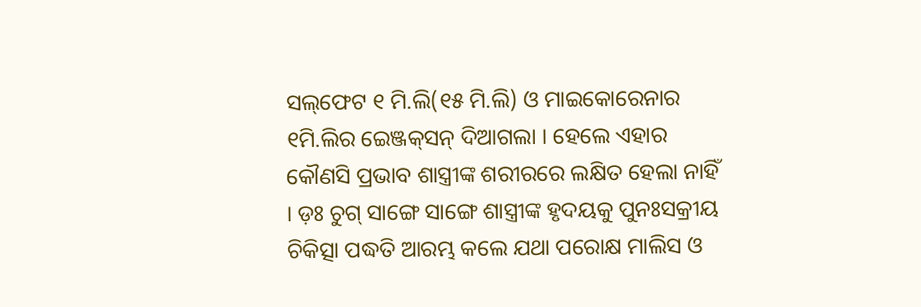ସଲ୍‌ଫେଟ ୧ ମି.ଲି(୧୫ ମି.ଲି) ଓ ମାଇକୋରେନାର ୧ମି.ଲିର ଇେଞ୍ଜକ୍‌ସନ୍ ଦିଆଗଲା । ହେଲେ ଏହାର କୌଣସି ପ୍ରଭାବ ଶାସ୍ତ୍ରୀଙ୍କ ଶରୀରରେ ଲକ୍ଷିତ ହେଲା ନାହିଁ । ଡ଼ଃ ଚୁଗ୍ ସାଙ୍ଗେ ସାଙ୍ଗେ ଶାସ୍ତ୍ରୀଙ୍କ ହୃଦୟକୁ ପୁନଃସକ୍ରୀୟ ଚିକିତ୍ସା ପଦ୍ଧତି ଆରମ୍ଭ କଲେ ଯଥା ପରୋକ୍ଷ ମାଲିସ ଓ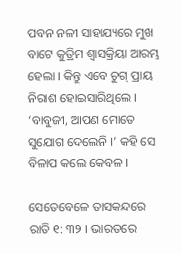ପବନ ନଳୀ ସାହାଯ୍ୟରେ ମୁଖ ବାଟେ କୁତ୍ରିମ ଶ୍ୱାସକ୍ରିୟା ଆରମ୍ଭ ହେଲା । କିନ୍ତୁ ଏବେ ଚୁଗ୍ ପ୍ରାୟ ନିରାଶ ହୋଇସାରିଥିଲେ । ‘ବାବୁଜୀ, ଆପଣ ମୋତେ ସୁଯୋଗ ଦେଲେନି ।’ କହି ସେ ବିଳାପ କଲେ କେବଳ ।

ସେତେବେଳେ ତାସକନ୍ଦରେ ରାତି ୧: ୩୨ । ଭାରତରେ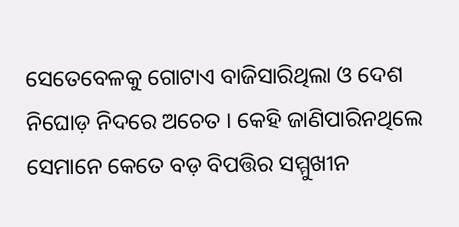ସେତେବେଳକୁ ଗୋଟାଏ ବାଜିସାରିଥିଲା ଓ ଦେଶ ନିଘୋଡ଼ ନିଦରେ ଅଚେତ । କେହି ଜାଣିପାରିନଥିଲେ ସେମାନେ କେତେ ବଡ଼ ବିପତ୍ତିର ସମ୍ମୁଖୀନ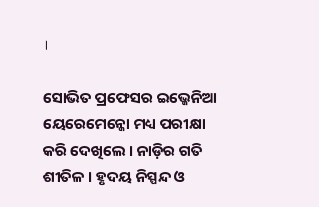।

ସୋଭିତ ପ୍ରଫେସର ଇଭ୍ଜେନିଆ ୟେରେମେନ୍କୋ ମଧ୍ୟ ପରୀକ୍ଷା କରି ଦେଖିଲେ । ନାଡ଼ିର ଗତି ଶୀତିଳ । ହୃଦୟ ନିସ୍ପନ୍ଦ ଓ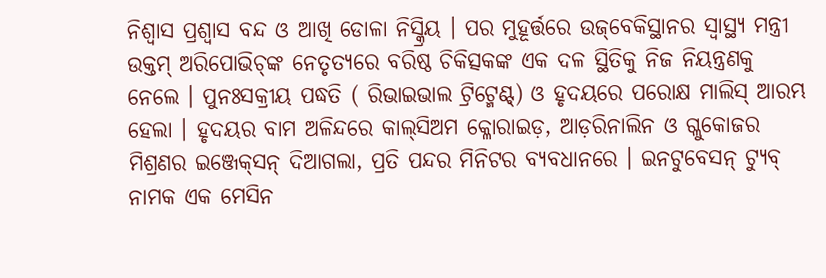ନିଶ୍ୱାସ ପ୍ରଶ୍ୱାସ ବନ୍ଦ ଓ ଆଖି ଡୋଳା ନିସ୍କ୍ରିୟ । ପର ମୁହୂର୍ତ୍ତରେ ଉଜ୍‌ବେକିସ୍ଥାନର ସ୍ୱାସ୍ଥ୍ୟ ମନ୍ତ୍ରୀ ଉକ୍ତମ୍ ଅରିପୋଭିଚ୍‌ଙ୍କ ନେତୃତ୍ୟରେ ବରିଷ୍ଠ ଚିକିତ୍ସକଙ୍କ ଏକ ଦଳ ସ୍ଥିତିକୁ ନିଜ ନିୟନ୍ତ୍ରଣକୁ ନେଲେ । ପୁନଃସକ୍ରୀୟ ପଦ୍ଧତି ( ରିଭାଇଭାଲ ଟ୍ରିଟ୍ମେଣ୍ଟ୍‌) ଓ ହୃଦୟରେ ପରୋକ୍ଷ ମାଲିସ୍ ଆରମ୍ଭ ହେଲା । ହୃଦୟର ବାମ ଅଳିନ୍ଦରେ କାଲ୍‌ସିଅମ କ୍ଳୋରାଇଡ଼, ଆଡ଼ରିନାଲିନ ଓ ଗ୍ଳୁକୋଜର ମିଶ୍ରଣର ଇଞ୍ଜେକ୍‌ସନ୍ ଦିଆଗଲା, ପ୍ରତି ପନ୍ଦର ମିନିଟର ବ୍ୟବଧାନରେ । ଇନଟୁବେସନ୍ ଟ୍ୟୁବ୍ ନାମକ ଏକ ମେସିନ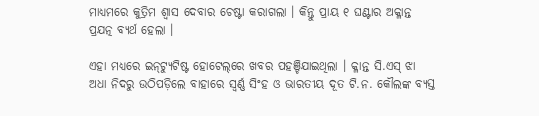ମାଧ୍ୟମରେ କୁତ୍ରିମ ଶ୍ୱାସ ଦେବାର ଚେଷ୍ଟା କରାଗଲା । କିନ୍ତୁ ପ୍ରାୟ ୧ ଘଣ୍ଟାର ଅକ୍ଳାନ୍ତ ପ୍ରଯତ୍ନ ବ୍ୟର୍ଥ ହେଲା ।

ଏହା ମଧ୍ୟରେ ଇନ୍‌ଟ୍ୟୁଟିଷ୍ଟ ହୋଟେଲ୍‌ରେ ଖବର ପହଞ୍ଚିଯାଇଥିଲା । କ୍ଳାନ୍ତ ସି.ଏସ୍ ଝା ଅଧା ନିଦରୁ ଉଠିପଡ଼ିଲେ ବାହାରେ ସ୍ୱର୍ଣ୍ଣ ସିଂହ ଓ ଭାରତୀୟ ଦୂତ ଟି.ନ. କୌଲଙ୍କ ବ୍ୟସ୍ତ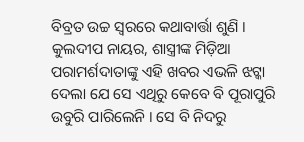ବିବ୍ରତ ଉଚ୍ଚ ସ୍ୱରରେ କଥାବାର୍ତ୍ତା ଶୁଣି । କୁଲଦୀପ ନାୟର, ଶାସ୍ତ୍ରୀଙ୍କ ମିଡ଼ିଆ ପରାମର୍ଶଦାତାଙ୍କୁ ଏହି ଖବର ଏଭଳି ଝଟ୍କା ଦେଲା ଯେ ସେ ଏଥିରୁ କେବେ ବି ପୂରାପୁରି ଉବୁରି ପାରିଲେନି । ସେ ବି ନିଦରୁ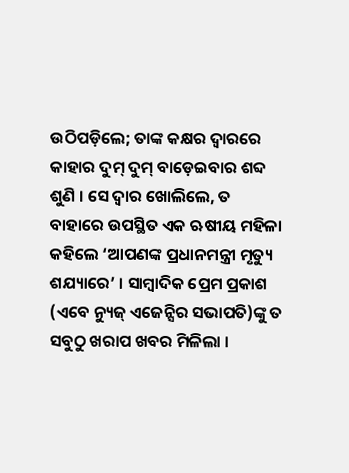ଉଠିପଡ଼ିଲେ; ତାଙ୍କ କକ୍ଷର ଦ୍ୱାରରେ କାହାର ଦୁମ୍ ଦୁମ୍ ବାଡ଼େଇବାର ଶବ୍ଦ ଶୁଣି । ସେ ଦ୍ୱାର ଖୋଲିଲେ, ତ ବାହାରେ ଉପସ୍ଥିତ ଏକ ଋଷୀୟ ମହିଳା କହିଲେ ‘ଆପଣଙ୍କ ପ୍ରଧାନମନ୍ତ୍ରୀ ମୃତ୍ୟୁ ଶଯ୍ୟାରେ’ । ସାମ୍ବାଦିକ ପ୍ରେମ ପ୍ରକାଶ (ଏବେ ନ୍ୟୁଜ୍ ଏଜେନ୍ସିର ସଭାପତି)ଙ୍କୁ ତ ସବୁଠୁ ଖରାପ ଖବର ମିଳିଲା ।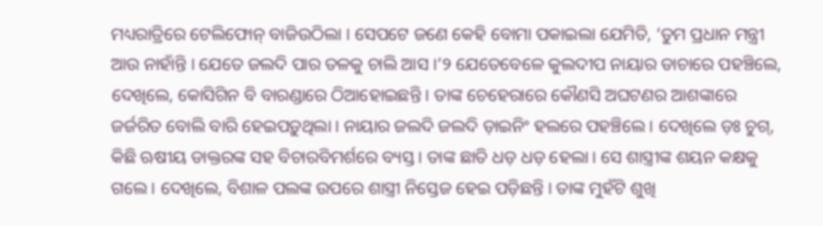ମଧ୍ୟରାତ୍ରିରେ ଟେଲିଫୋନ୍‌ ବାଜିଉଠିଲା । ସେପଟେ ଜଣେ କେହି ବୋମା ପକାଇଲା ଯେମିତି, ‘ତୁମ ପ୍ରଧାନ ମନ୍ତ୍ରୀ ଆଉ ନାହାଁନ୍ତି । ଯେତେ ଜଲଦି ପାର ତଳକୁ ଚାଲି ଆସ ।’୨ ଯେତେବେଳେ କୁଲଦୀପ ନାୟାର ଡାଚାରେ ପହଞ୍ଚିଲେ, ଦେଖିଲେ, କୋସିଗିନ ବି ବାରଣ୍ଡାରେ ଠିଆହୋଇଛନ୍ତି । ତାଙ୍କ ଚେହେରାରେ କୌଣସି ଅଘଟଣର ଆଶଙ୍କାରେ ଜର୍ଜରିତ ବୋଲି ବାରି ହେଇପଡ଼ୁଥିଲା । ନାୟାର ଜଲଦି ଜଲଦି ଡ଼ାଇନିଂ ହଲରେ ପହଞ୍ଚିଲେ । ଦେଖିଲେ ଡ଼ଃ ଚୁଗ୍, କିଛି ଋଷୀୟ ଡାକ୍ତରଙ୍କ ସହ ବିଚାରବିମର୍ଶରେ ବ୍ୟସ୍ତ । ତାଙ୍କ ଛାତି ଧଡ଼ ଧଡ଼ ହେଲା । ସେ ଶାସ୍ତ୍ରୀଙ୍କ ଶୟନ କକ୍ଷକୁ ଗଲେ । ଦେଖିଲେ, ବିଶାଳ ପଲଙ୍କ ଉପରେ ଶାସ୍ତ୍ରୀ ନିସ୍ତେଜ ହେଇ ପଡ଼ିଛନ୍ତି । ତାଙ୍କ ମୁହଁଟି ଶୁଖି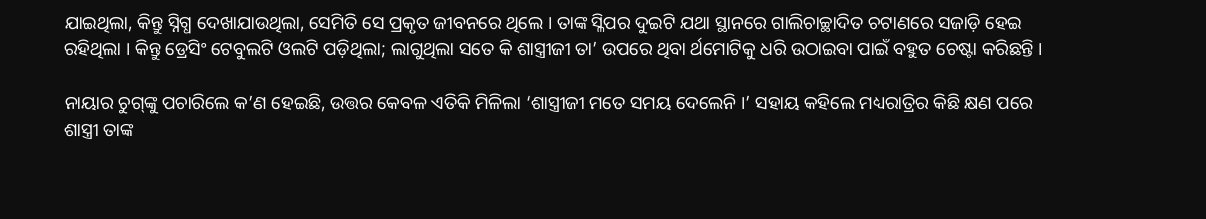ଯାଇଥିଲା, କିନ୍ତୁ ସ୍ନିଗ୍ଧ ଦେଖାଯାଉଥିଲା, ସେମିତି ସେ ପ୍ରକୃତ ଜୀବନରେ ଥିଲେ । ତାଙ୍କ ସ୍ଳିପର ଦୁଇଟି ଯଥା ସ୍ଥାନରେ ଗାଲିଚାଚ୍ଛାଦିତ ଚଟାଣରେ ସଜାଡ଼ି ହେଇ ରହିଥିଲା । କିନ୍ତୁ ଡ୍ରେସିଂ ଟେବୁଲଟି ଓଲଟି ପଡ଼ିଥିଲା; ଲାଗୁଥିଲା ସତେ କି ଶାସ୍ତ୍ରୀଜୀ ତା’ ଉପରେ ଥିବା ର୍ଥମୋଟିକୁ ଧରି ଉଠାଇବା ପାଇଁ ବହୁତ ଚେଷ୍ଟା କରିଛନ୍ତି ।

ନାୟାର ଚୁଗ୍‌ଙ୍କୁ ପଚାରିଲେ କ’ଣ ହେଇଛି, ଉତ୍ତର କେବଳ ଏତିକି ମିଳିଲା ‘ଶାସ୍ତ୍ରୀଜୀ ମତେ ସମୟ ଦେଲେନି ।’ ସହାୟ କହିଲେ ମଧ୍ୟରାତ୍ରିର କିଛି କ୍ଷଣ ପରେ ଶାସ୍ତ୍ରୀ ତାଙ୍କ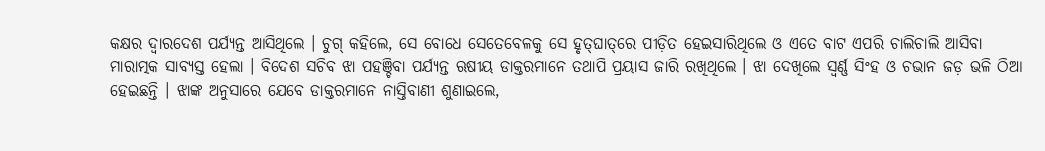କକ୍ଷର ଦ୍ୱାରଦେଶ ପର୍ଯ୍ୟନ୍ତ ଆସିଥିଲେ । ଚୁଗ୍ କହିଲେ, ସେ ବୋଧେ ସେତେବେଳକୁ ସେ ହୃତ୍‌ଘାତ୍‌ରେ ପୀଡ଼ିତ ହେଇସାରିଥିଲେ ଓ ଏତେ ବାଟ ଏପରି ଚାଲିଚାଲି ଆସିବା ମାରାତ୍ମକ ସାବ୍ୟସ୍ତ ହେଲା । ବିଦେଶ ସଚିବ ଝା ପହଞ୍ଚିବା ପର୍ଯ୍ୟନ୍ତ ଋଷୀୟ ଡାକ୍ତରମାନେ ତଥାପି ପ୍ରୟାସ ଜାରି ରଖିଥିଲେ । ଝା ଦେଖିଲେ ସ୍ୱର୍ଣ୍ଣ ସିଂହ ଓ ଚଭାନ ଜଡ଼ ଭଳି ଠିଆ ହେଇଛନ୍ତି । ଝାଙ୍କ ଅନୁସାରେ ଯେବେ ଡାକ୍ତରମାନେ ନାସ୍ତିବାଣୀ ଶୁଣାଇଲେ,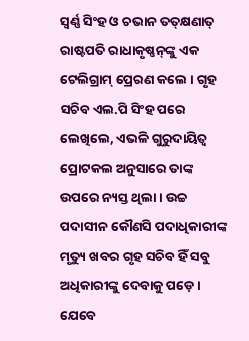ସ୍ୱର୍ଣ୍ଣ ସିଂହ ଓ ଚଭାନ ତତ୍‌କ୍ଷଣାତ୍ ରାଷ୍ଟପତି ରାଧାକୃଷ୍ଣନ୍‌ଙ୍କୁ ଏକ ଟେଲିଗ୍ରାମ୍‌ ପ୍ରେରଣ କଲେ । ଗୃହ ସଚିବ ଏଲ.ପି ସିଂହ ପରେ ଲେଖିଲେ, ଏଭଳି ଗୁରୁଦାୟିତ୍ୱ ପ୍ରୋଟକଲ ଅନୁସାରେ ତାଙ୍କ ଉପରେ ନ୍ୟସ୍ତ ଥିଲା । ଉଚ୍ଚ ପଦାସୀନ କୌଣସି ପଦାଧିକାରୀଙ୍କ ମୃତ୍ୟୁ ଖବର ଗୃହ ସଚିବ ହିଁ ସବୁ ଅଧିକାରୀଙ୍କୁ ଦେବାକୁ ପଡ଼େ । ଯେବେ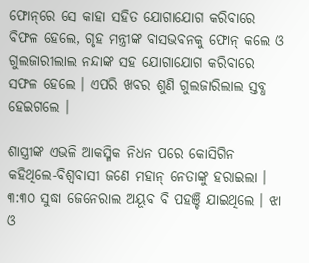ଫୋନ୍‌ରେ ସେ କାହା ସହିତ ଯୋଗାଯୋଗ କରିବାରେ ବିଫଳ ହେଲେ, ଗୃହ ମନ୍ତ୍ରୀଙ୍କ ବାସଭବନକୁ ଫୋନ୍‌ କଲେ ଓ ଗୁଲଜାରୀଲାଲ ନନ୍ଦାଙ୍କ ସହ ଯୋଗାଯୋଗ କରିବାରେ ସଫଳ ହେଲେ । ଏପରି ଖବର ଶୁଣି ଗୁଲଜାରିଲାଲ ସ୍ତବ୍ଧ ହେଇଗଲେ ।

ଶାସ୍ତ୍ରୀଙ୍କ ଏଭଳି ଆକସ୍ମିକ ନିଧନ ପରେ କୋସିଗିନ କହିଥିଲେ-ବିଶ୍ୱବାସୀ ଜଣେ ମହାନ୍ ନେତାଙ୍କୁ ହରାଇଲା । ୩:୩୦ ସୁଦ୍ଧା ଜେନେରାଲ ଅୟୂବ ବି ପହଞ୍ଚି ଯାଇଥିଲେ । ଝା ଓ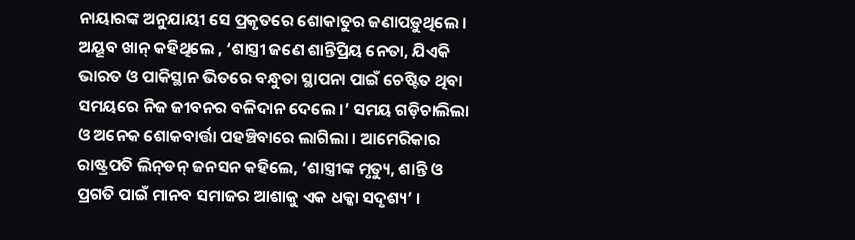ନାୟାରଙ୍କ ଅନୁଯାୟୀ ସେ ପ୍ରକୃତରେ ଶୋକାତୁର ଜଣାପଡ଼ୁଥିଲେ । ଅୟୂବ ଖାନ୍ କହିଥିଲେ , ‘ଶାସ୍ତ୍ରୀ ଜଣେ ଶାନ୍ତିପ୍ରିୟ ନେତା, ଯିଏକି ଭାରତ ଓ ପାକିସ୍ଥାନ ଭିତରେ ବନ୍ଧୁତା ସ୍ଥାପନା ପାଇଁ ଚେଷ୍ଟିତ ଥିବା ସମୟରେ ନିଜ ଜୀବନର ବଳିଦାନ ଦେଲେ ।’ ସମୟ ଗଡ଼ିଚାଲିଲା ଓ ଅନେକ ଶୋକବାର୍ତ୍ତା ପହଞ୍ଚିବାରେ ଲାଗିଲା । ଆମେରିକାର ରାଷ୍ଟ୍ରପତି ଲିନ୍‌ଡନ୍‌ ଜନସନ କହିଲେ, ‘ଶାସ୍ତ୍ରୀଙ୍କ ମୃତ୍ୟୁ, ଶାନ୍ତି ଓ ପ୍ରଗତି ପାଇଁ ମାନବ ସମାଜର ଆଶାକୁ ଏକ ଧକ୍କା ସଦୃଶ୍ୟ’ ।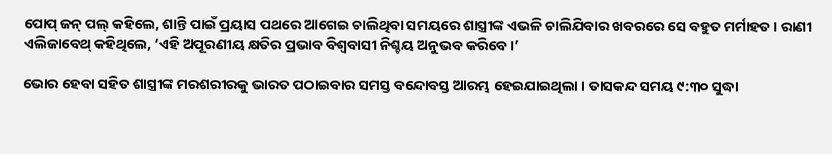ପୋପ୍ ଜନ୍‌ ପଲ୍‌ କହିଲେ, ଶାନ୍ତି ପାଇଁ ପ୍ରୟାସ ପଥରେ ଆଗେଇ ଚାଲିଥିବା ସମୟରେ ଶାସ୍ତ୍ରୀଙ୍କ ଏଭଳି ଚାଲିଯିବାର ଖବରରେ ସେ ବହୁତ ମର୍ମାହତ । ରାଣୀ ଏଲିଜାବେଥ୍ କହିଥିଲେ, ‘ଏହି ଅପୂରଣୀୟ କ୍ଷତିର ପ୍ରଭାବ ବିଶ୍ୱବାସୀ ନିଶ୍ଚୟ ଅନୁଭବ କରିବେ ।’

ଭୋର ହେବା ସହିତ ଶାସ୍ତ୍ରୀଙ୍କ ମରଶରୀରକୁ ଭାରତ ପଠାଇବାର ସମସ୍ତ ବନ୍ଦୋବସ୍ତ ଆରମ୍ଭ ହେଇଯାଇଥିଲା । ତାସକନ୍ଦ ସମୟ ୯:୩୦ ସୁଦ୍ଧା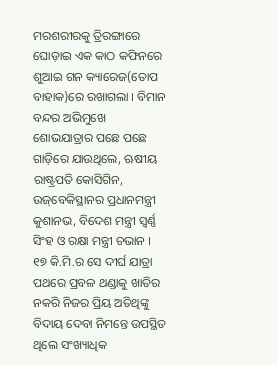ମରଶରୀରକୁ ତ୍ରିରଙ୍ଗାରେ ଘୋଡ଼ାଇ ଏକ କାଠ କଫିନରେ ଶୁଆଇ ଗନ କ୍ୟାରେଜ(ତୋପ ବାହାକ)ରେ ରଖାଗଲା । ବିମାନ ବନ୍ଦର ଅଭିମୁଖେ ଶୋଭଯାତ୍ରାର ପଛେ ପଛେ ଗାଡ଼ିରେ ଯାଉଥିଲେ, ଋଷୀୟ ରାଷ୍ଟ୍ରପତି କୋସିଗିନ, ଉଜ୍‌ବେକିସ୍ଥାନର ପ୍ରଧାନମନ୍ତ୍ରୀ କୁଶାନଭ, ବିଦେଶ ମନ୍ତ୍ରୀ ସ୍ୱର୍ଣ୍ଣ ସିଂହ ଓ ରକ୍ଷା ମନ୍ତ୍ରୀ ଚଭାନ । ୧୭ କି.ମି.ର ସେ ଦୀର୍ଘ ଯାତ୍ରା ପଥରେ ପ୍ରବଳ ଥଣ୍ଡାକୁ ଖାତିର ନକରି ନିଜର ପ୍ରିୟ ଅତିଥିଙ୍କୁ ବିଦାୟ ଦେବା ନିମନ୍ତେ ଉପସ୍ଥିତ ଥିଲେ ସଂଖ୍ୟାଧିକ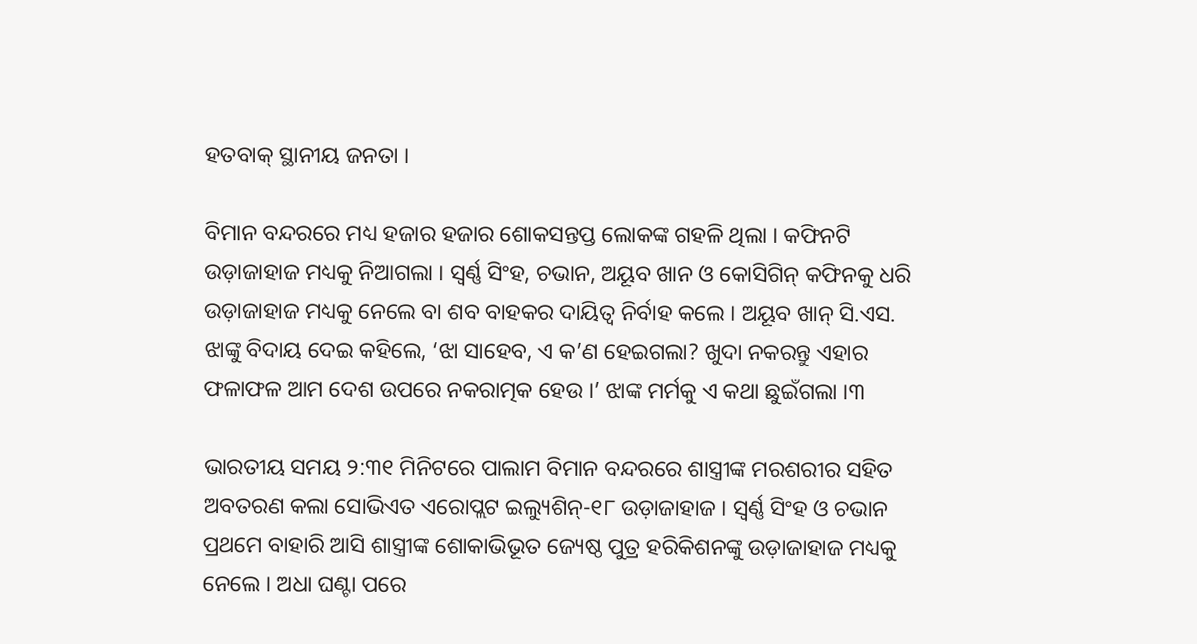ହତବାକ୍ ସ୍ଥାନୀୟ ଜନତା ।

ବିମାନ ବନ୍ଦରରେ ମଧ୍ୟ ହଜାର ହଜାର ଶୋକସନ୍ତପ୍ତ ଲୋକଙ୍କ ଗହଳି ଥିଲା । କଫିନଟି ଉଡ଼ାଜାହାଜ ମଧ୍ୟକୁ ନିଆଗଲା । ସ୍ୱର୍ଣ୍ଣ ସିଂହ, ଚଭାନ, ଅୟୂବ ଖାନ ଓ କୋସିଗିନ୍ କଫିନକୁ ଧରି ଉଡ଼ାଜାହାଜ ମଧ୍ୟକୁ ନେଲେ ବା ଶବ ବାହକର ଦାୟିତ୍ୱ ନିର୍ବାହ କଲେ । ଅୟୂବ ଖାନ୍ ସି.ଏସ. ଝାଙ୍କୁ ବିଦାୟ ଦେଇ କହିଲେ, ‘ଝା ସାହେବ, ଏ କ’ଣ ହେଇଗଲା? ଖୁଦା ନକରନ୍ତୁ ଏହାର ଫଳାଫଳ ଆମ ଦେଶ ଉପରେ ନକରାତ୍ମକ ହେଉ ।’ ଝାଙ୍କ ମର୍ମକୁ ଏ କଥା ଛୁଇଁଗଲା ।୩

ଭାରତୀୟ ସମୟ ୨:୩୧ ମିନିଟରେ ପାଲାମ ବିମାନ ବନ୍ଦରରେ ଶାସ୍ତ୍ରୀଙ୍କ ମରଶରୀର ସହିତ ଅବତରଣ କଲା ସୋଭିଏତ ଏରୋପ୍ଲଟ ଇଲ୍ୟୁଶିନ୍-୧୮ ଉଡ଼ାଜାହାଜ । ସ୍ୱର୍ଣ୍ଣ ସିଂହ ଓ ଚଭାନ ପ୍ରଥମେ ବାହାରି ଆସି ଶାସ୍ତ୍ରୀଙ୍କ ଶୋକାଭିଭୂତ ଜ୍ୟେଷ୍ଠ ପୁତ୍ର ହରିକିଶନଙ୍କୁ ଉଡ଼ାଜାହାଜ ମଧ୍ୟକୁ ନେଲେ । ଅଧା ଘଣ୍ଟା ପରେ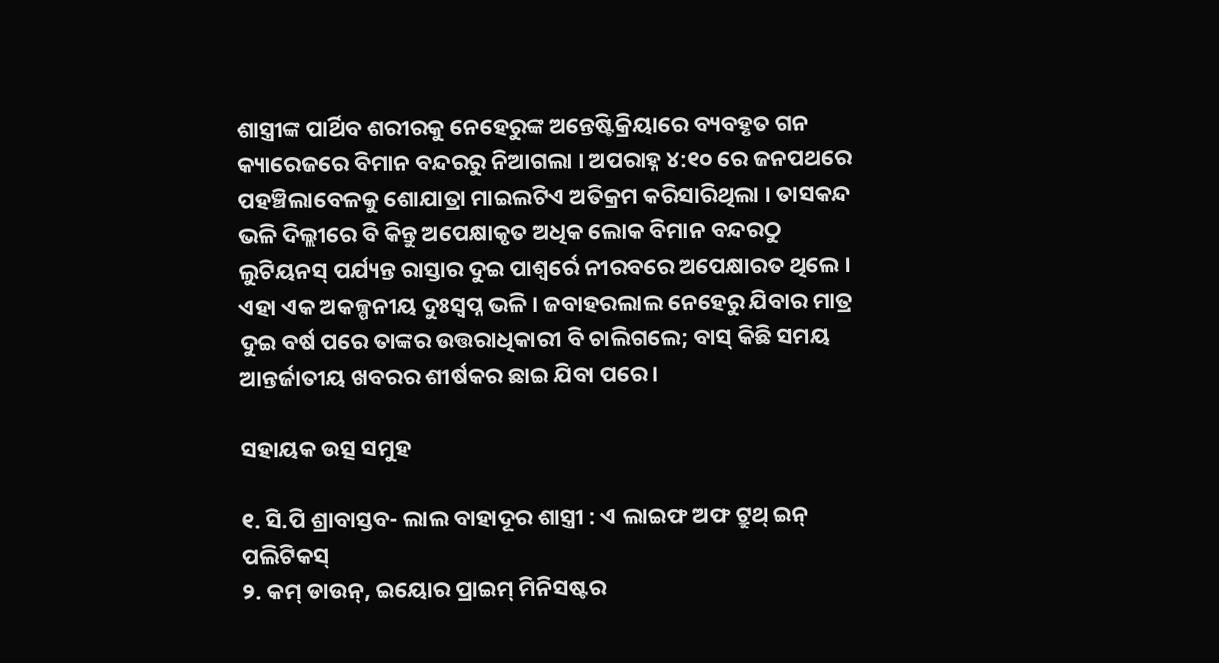ଶାସ୍ତ୍ରୀଙ୍କ ପାର୍ଥିବ ଶରୀରକୁ ନେହେରୁଙ୍କ ଅନ୍ତେଷ୍ଟିକ୍ରିୟାରେ ବ୍ୟବହୃତ ଗନ କ୍ୟାରେଜରେ ବିମାନ ବନ୍ଦରରୁ ନିଆଗଲା । ଅପରାହ୍ନ ୪:୧୦ ରେ ଜନପଥରେ ପହଞ୍ଚିଲାବେଳକୁ ଶୋଯାତ୍ରା ମାଇଲଟିଏ ଅତିକ୍ରମ କରିସାରିଥିଲା । ତାସକନ୍ଦ ଭଳି ଦିଲ୍ଲୀରେ ବି କିନ୍ତୁ ଅପେକ୍ଷାକୃତ ଅଧିକ ଲୋକ ବିମାନ ବନ୍ଦରଠୁ ଲୁଟିୟନସ୍ ପର୍ଯ୍ୟନ୍ତ ରାସ୍ତାର ଦୁଇ ପାଶ୍ୱର୍ରେ ନୀରବରେ ଅପେକ୍ଷାରତ ଥିଲେ । ଏହା ଏକ ଅକଳ୍ପନୀୟ ଦୁଃସ୍ୱପ୍ନ ଭଳି । ଜବାହରଲାଲ ନେହେରୁ ଯିବାର ମାତ୍ର ଦୁଇ ବର୍ଷ ପରେ ତାଙ୍କର ଉତ୍ତରାଧିକାରୀ ବି ଚାଲିଗଲେ; ବାସ୍ କିଛି ସମୟ ଆନ୍ତର୍ଜାତୀୟ ଖବରର ଶୀର୍ଷକର ଛାଇ ଯିବା ପରେ ।

ସହାୟକ ଉତ୍ସ ସମୁହ

୧. ସି.ପି ଶ୍ରାବାସ୍ତବ- ଲାଲ ବାହାଦୂର ଶାସ୍ତ୍ରୀ : ଏ ଲାଇଫ ଅଫ ଟ୍ରୁଥ୍ ଇନ୍ ପଲିଟିକସ୍
୨. କମ୍ ଡାଉନ୍, ଇୟୋର ପ୍ରାଇମ୍ ମିନିସଷ୍ଟର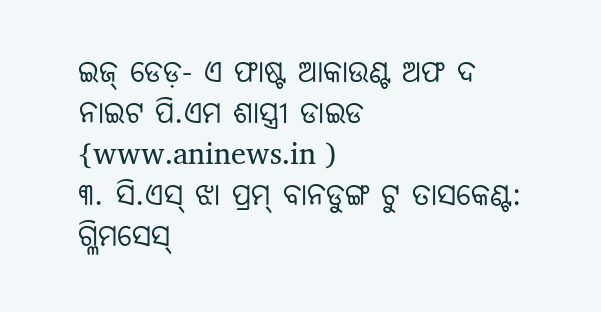ଇଜ୍ ଡେଡ଼- ଏ ଫାଷ୍ଟ ଆକାଉଣ୍ଟ ଅଫ ଦ ନାଇଟ ପି.ଏମ ଶାସ୍ତ୍ରୀ ଡାଇଡ {www.aninews.in )
୩. ସି.ଏସ୍ ଝା ପ୍ରମ୍ ବାନଡୁଙ୍ଗ ଟୁ ତାସକେଣ୍ଟ: ଗ୍ଳିମସେସ୍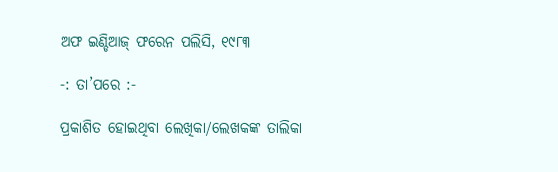ଅଫ ଇଣ୍ଡିଆଜ୍ ଫରେନ ପଲିସି, ୧୯୮୩

-: ତା’ପରେ :-

ପ୍ରକାଶିତ ହୋଇଥିବା ଲେଖିକା/ଲେଖକଙ୍କ ତାଲିକା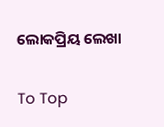ଲୋକପ୍ରିୟ ଲେଖା

To Top